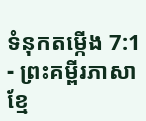ទំនុកតម្កើង 7:1 - ព្រះគម្ពីរភាសាខ្មែ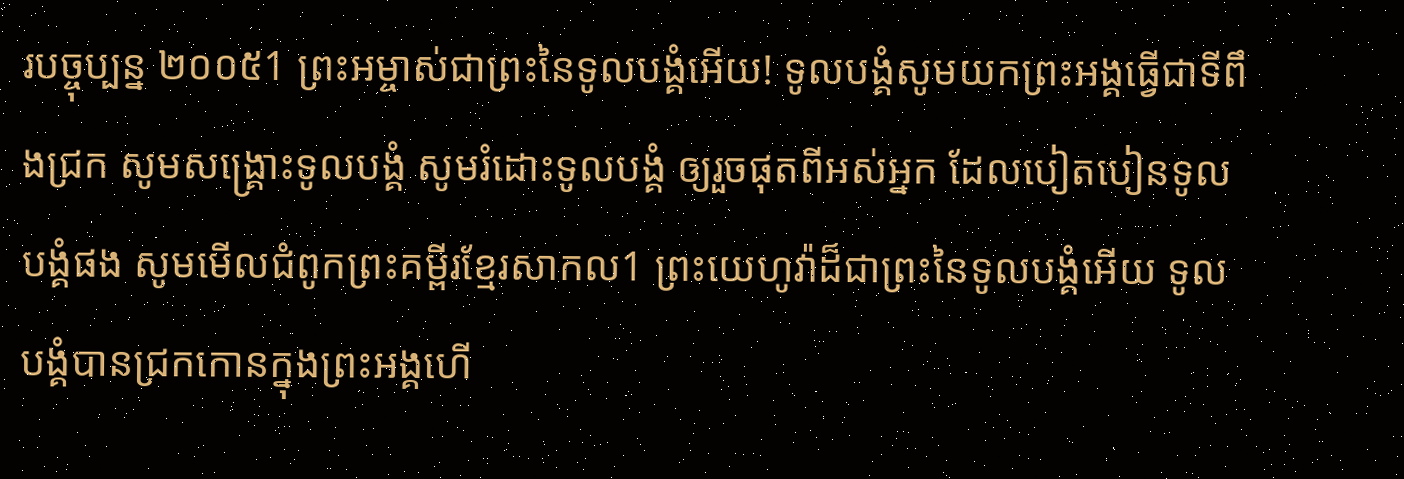របច្ចុប្បន្ន ២០០៥1 ព្រះអម្ចាស់ជាព្រះនៃទូលបង្គំអើយ! ទូលបង្គំសូមយកព្រះអង្គធ្វើជាទីពឹងជ្រក សូមសង្គ្រោះទូលបង្គំ សូមរំដោះទូលបង្គំ ឲ្យរួចផុតពីអស់អ្នក ដែលបៀតបៀនទូលបង្គំផង សូមមើលជំពូកព្រះគម្ពីរខ្មែរសាកល1 ព្រះយេហូវ៉ាដ៏ជាព្រះនៃទូលបង្គំអើយ ទូលបង្គំបានជ្រកកោនក្នុងព្រះអង្គហើ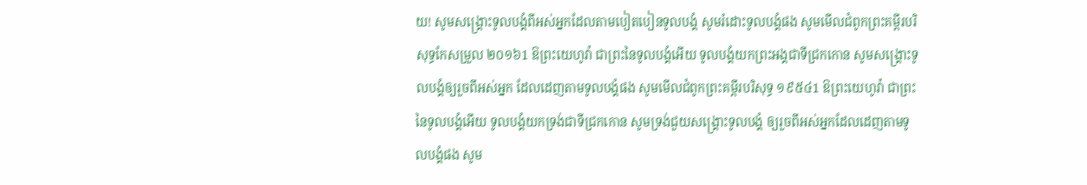យ! សូមសង្គ្រោះទូលបង្គំពីអស់អ្នកដែលតាមបៀតបៀនទូលបង្គំ សូមរំដោះទូលបង្គំផង សូមមើលជំពូកព្រះគម្ពីរបរិសុទ្ធកែសម្រួល ២០១៦1 ឱព្រះយេហូវ៉ា ជាព្រះនៃទូលបង្គំអើយ ទូលបង្គំយកព្រះអង្គជាទីជ្រកកោន សូមសង្គ្រោះទូលបង្គំឲ្យរួចពីអស់អ្នក ដែលដេញតាមទូលបង្គំផង សូមមើលជំពូកព្រះគម្ពីរបរិសុទ្ធ ១៩៥៤1 ឱព្រះយេហូវ៉ា ជាព្រះនៃទូលបង្គំអើយ ទូលបង្គំយកទ្រង់ជាទីជ្រកកោន សូមទ្រង់ជួយសង្គ្រោះទូលបង្គំ ឲ្យរួចពីអស់អ្នកដែលដេញតាមទូលបង្គំផង សូម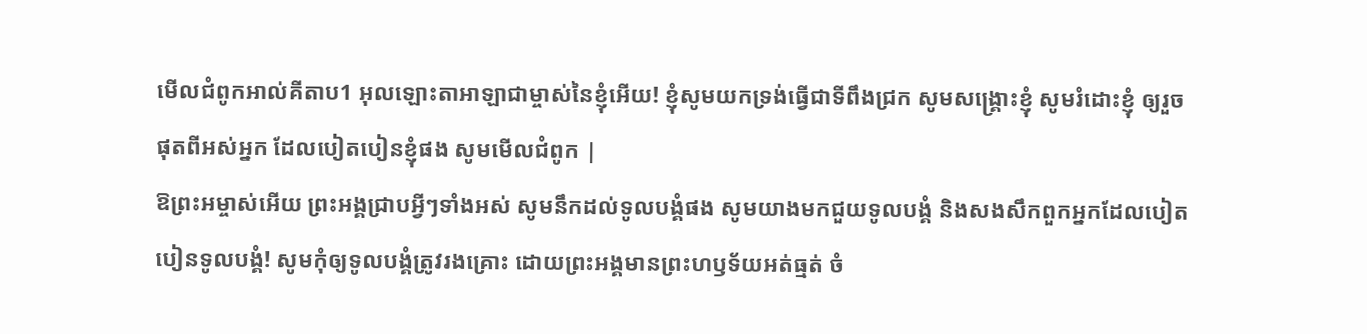មើលជំពូកអាល់គីតាប1 អុលឡោះតាអាឡាជាម្ចាស់នៃខ្ញុំអើយ! ខ្ញុំសូមយកទ្រង់ធ្វើជាទីពឹងជ្រក សូមសង្គ្រោះខ្ញុំ សូមរំដោះខ្ញុំ ឲ្យរួចផុតពីអស់អ្នក ដែលបៀតបៀនខ្ញុំផង សូមមើលជំពូក |
ឱព្រះអម្ចាស់អើយ ព្រះអង្គជ្រាបអ្វីៗទាំងអស់ សូមនឹកដល់ទូលបង្គំផង សូមយាងមកជួយទូលបង្គំ និងសងសឹកពួកអ្នកដែលបៀតបៀនទូលបង្គំ! សូមកុំឲ្យទូលបង្គំត្រូវរងគ្រោះ ដោយព្រះអង្គមានព្រះហឫទ័យអត់ធ្មត់ ចំ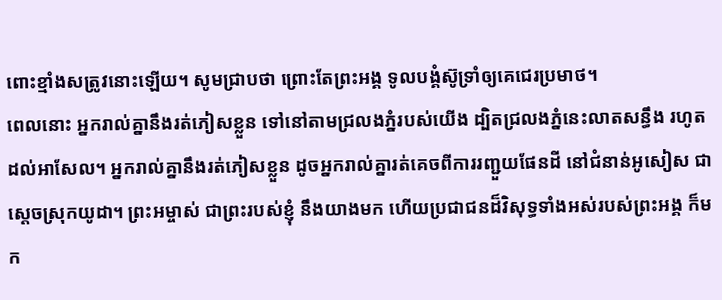ពោះខ្មាំងសត្រូវនោះឡើយ។ សូមជ្រាបថា ព្រោះតែព្រះអង្គ ទូលបង្គំស៊ូទ្រាំឲ្យគេជេរប្រមាថ។
ពេលនោះ អ្នករាល់គ្នានឹងរត់ភៀសខ្លួន ទៅនៅតាមជ្រលងភ្នំរបស់យើង ដ្បិតជ្រលងភ្នំនេះលាតសន្ធឹង រហូតដល់អាសែល។ អ្នករាល់គ្នានឹងរត់ភៀសខ្លួន ដូចអ្នករាល់គ្នារត់គេចពីការរញ្ជួយផែនដី នៅជំនាន់អូសៀស ជាស្ដេចស្រុកយូដា។ ព្រះអម្ចាស់ ជាព្រះរបស់ខ្ញុំ នឹងយាងមក ហើយប្រជាជនដ៏វិសុទ្ធទាំងអស់របស់ព្រះអង្គ ក៏មក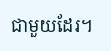ជាមួយដែរ។